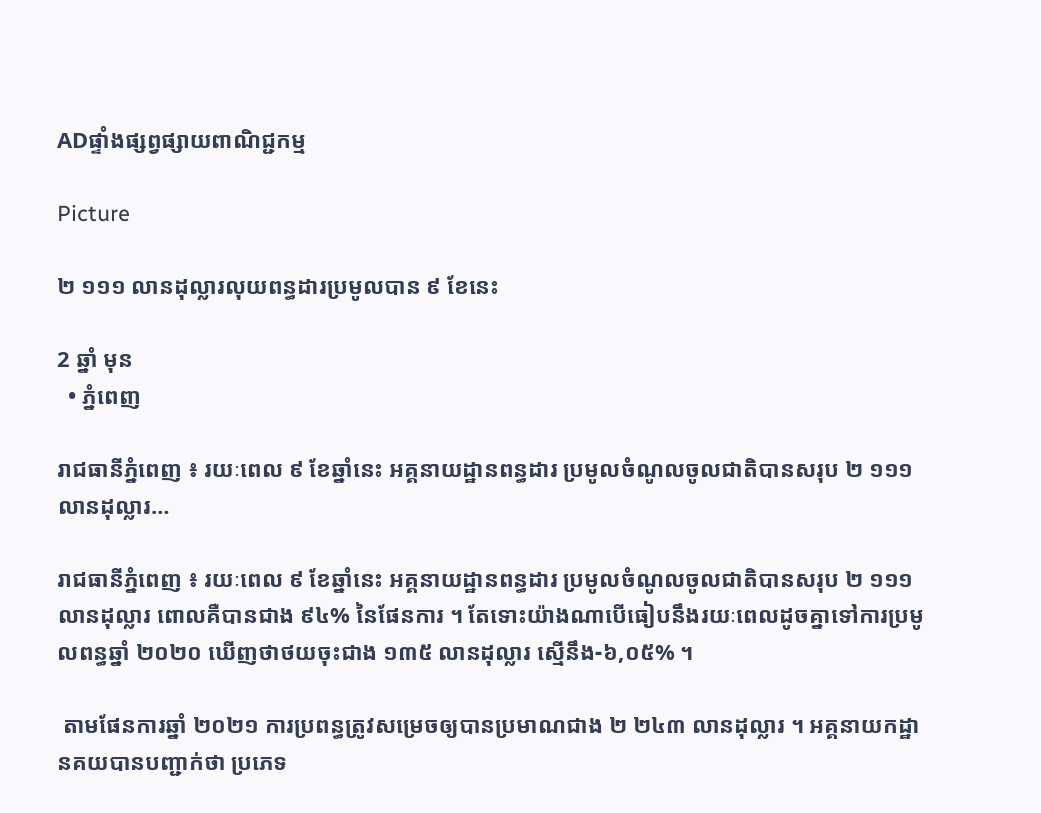ADផ្ទាំងផ្សព្វផ្សាយពាណិជ្ជកម្ម

Picture

២ ១១១ លានដុល្លារលុយពន្ធដារប្រមូលបាន ៩ ខែនេះ

2 ឆ្នាំ មុន
  • ភ្នំពេញ

រាជធានីភ្នំពេញ ៖ រយៈពេល ៩ ខែឆ្នាំនេះ អគ្គនាយដ្ឋានពន្ធដារ ប្រមូលចំណូលចូលជាតិបានសរុប ២ ១១១ លានដុល្លារ…

រាជធានីភ្នំពេញ ៖ រយៈពេល ៩ ខែឆ្នាំនេះ អគ្គនាយដ្ឋានពន្ធដារ ប្រមូលចំណូលចូលជាតិបានសរុប ២ ១១១ លានដុល្លារ ពោលគឺបានជាង ៩៤% នៃផែនការ ។ តែទោះយ៉ាងណាបើធៀបនឹងរយៈពេលដូចគ្នាទៅការប្រមូលពន្ធឆ្នាំ ២០២០ ឃើញថាថយចុះជាង ១៣៥ លានដុល្លារ ស្មើនឹង-៦,០៥% ។

 តាមផែនការឆ្នាំ ២០២១ ការប្រពន្ធត្រូវសម្រេចឲ្យបានប្រមាណជាង ២ ២៤៣ លានដុល្លារ ។ អគ្គនាយកដ្ឋានគយបានបញ្ជាក់ថា ប្រភេទ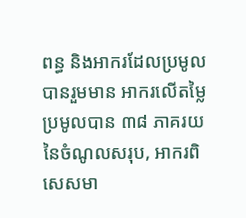ពន្ធ និងអាករដែលប្រមូលបានរួមមាន អាករលើតម្លៃប្រមូលបាន ៣៨ ភាគរយនៃចំណូលសរុប, អាករពិសេសមា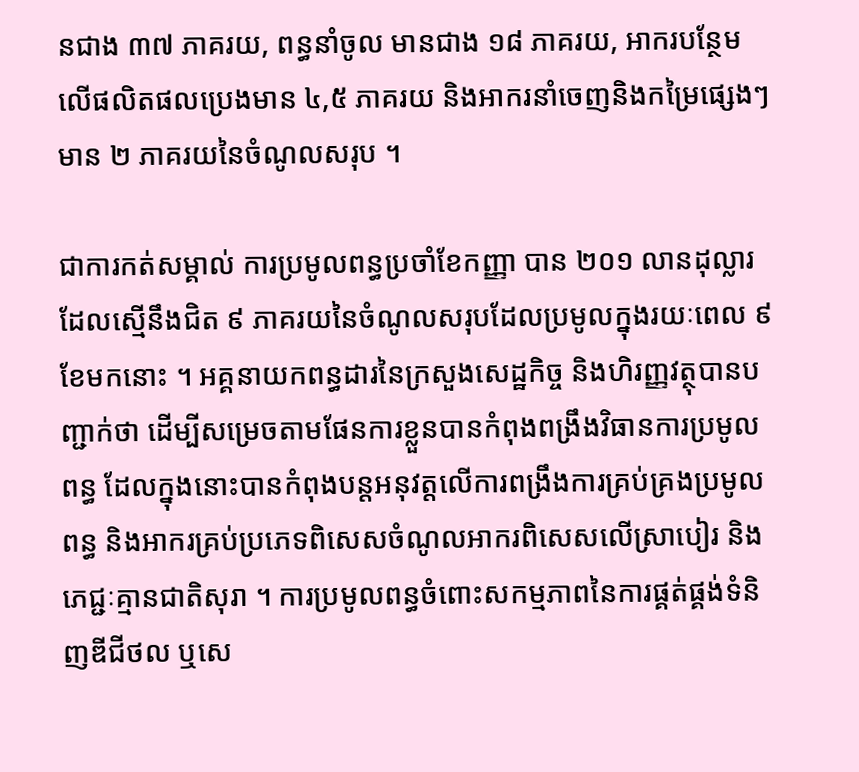នជាង ៣៧ ភាគរយ, ពន្ធនាំចូល មានជាង ១៨ ភាគរយ, អាករបន្ថែមលើផលិតផលប្រេងមាន ៤,៥ ភាគរយ និងអាករនាំចេញនិងកម្រៃផ្សេងៗមាន ២ ភាគរយនៃចំណូលសរុប ។

ជាការកត់សម្គាល់ ការប្រមូលពន្ធប្រចាំខែកញ្ញា បាន ២០១ លានដុល្លារ ដែលស្មើនឹងជិត ៩ ភាគរយនៃចំណូលសរុបដែលប្រមូលក្នុងរយៈពេល ៩ ខែមកនោះ ។ អគ្គនាយកពន្ធដារនៃក្រសួងសេដ្ឋកិច្ច និងហិរញ្ញវត្ថុបានបញ្ជាក់ថា ដើម្បីសម្រេចតាមផែនការខ្លួនបានកំពុងពង្រឹងវិធានការប្រមូលពន្ធ ដែលក្នុងនោះបានកំពុងបន្តអនុវត្តលើការពង្រឹងការគ្រប់គ្រងប្រមូលពន្ធ និងអាករគ្រប់ប្រភេទពិសេសចំណូលអាករពិសេសលើស្រាបៀរ និងភេជ្ជៈគ្មានជាតិសុរា ។ ការប្រមូលពន្ធចំពោះសកម្មភាពនៃការផ្គត់ផ្គង់ទំនិញឌីជីថល ឬសេ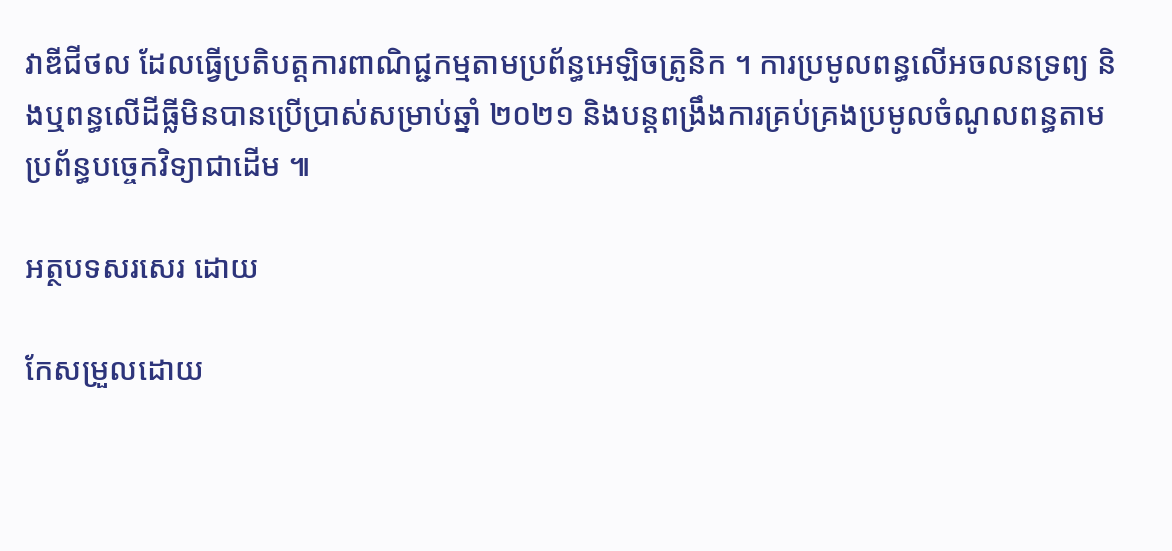វាឌីជីថល ដែលធ្វើប្រតិបត្តការពាណិជ្ជកម្មតាមប្រព័ន្ធអេឡិចត្រូនិក ។ ការប្រមូលពន្ធលើអចលនទ្រព្យ និងឬពន្ធលើដីធ្លីមិនបានប្រើប្រាស់សម្រាប់ឆ្នាំ ២០២១ និងបន្តពង្រឹងការគ្រប់គ្រងប្រមូលចំណូលពន្ធតាមប្រព័ន្ធបច្ចេកវិទ្យាជាដើម ៕

អត្ថបទសរសេរ ដោយ

កែសម្រួលដោយ